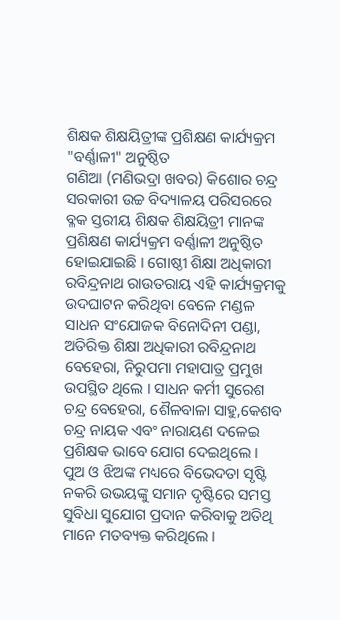ଶିକ୍ଷକ ଶିକ୍ଷୟିତ୍ରୀଙ୍କ ପ୍ରଶିକ୍ଷଣ କାର୍ଯ୍ୟକ୍ରମ "ବର୍ଣ୍ଣାଳୀ" ଅନୁଷ୍ଠିତ
ଗଣିଆ (ମଣିଭଦ୍ରା ଖବର) କିଶୋର ଚନ୍ଦ୍ର ସରକାରୀ ଉଚ୍ଚ ବିଦ୍ୟାଳୟ ପରିସରରେ ବ୍ଳକ ସ୍ତରୀୟ ଶିକ୍ଷକ ଶିକ୍ଷୟିତ୍ରୀ ମାନଙ୍କ ପ୍ରଶିକ୍ଷଣ କାର୍ଯ୍ୟକ୍ରମ ବର୍ଣ୍ଣାଳୀ ଅନୁଷ୍ଠିତ ହୋଇଯାଇଛି । ଗୋଷ୍ଠୀ ଶିକ୍ଷା ଅଧିକାରୀ ରବିନ୍ଦ୍ରନାଥ ରାଉତରାୟ ଏହି କାର୍ଯ୍ୟକ୍ରମକୁ ଉଦଘାଟନ କରିଥିବା ବେଳେ ମଣ୍ଡଳ ସାଧନ ସଂଯୋଜକ ବିନୋଦିନୀ ପଣ୍ଡା, ଅତିରିକ୍ତ ଶିକ୍ଷା ଅଧିକାରୀ ରବିନ୍ଦ୍ରନାଥ ବେହେରା, ନିରୁପମା ମହାପାତ୍ର ପ୍ରମୁଖ ଉପସ୍ଥିତ ଥିଲେ । ସାଧନ କର୍ମୀ ସୁରେଶ ଚନ୍ଦ୍ର ବେହେରା, ଶୈଳବାଳା ସାହୁ,କେଶବ ଚନ୍ଦ୍ର ନାୟକ ଏବଂ ନାରାୟଣ ଦଳେଇ ପ୍ରଶିକ୍ଷକ ଭାବେ ଯୋଗ ଦେଇଥିଲେ ।
ପୁଅ ଓ ଝିଅଙ୍କ ମଧ୍ୟରେ ବିଭେଦତା ସୃଷ୍ଟି ନକରି ଉଭୟଙ୍କୁ ସମାନ ଦୃଷ୍ଟିରେ ସମସ୍ତ ସୁବିଧା ସୁଯୋଗ ପ୍ରଦାନ କରିବାକୁ ଅତିଥି ମାନେ ମତବ୍ୟକ୍ତ କରିଥିଲେ ।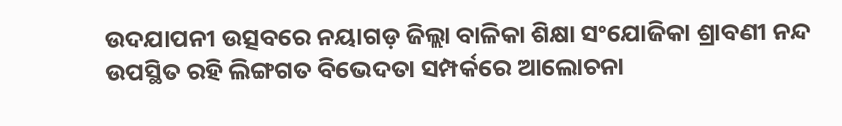ଉଦଯାପନୀ ଉତ୍ସବରେ ନୟାଗଡ଼ ଜିଲ୍ଲା ବାଳିକା ଶିକ୍ଷା ସଂଯୋଜିକା ଶ୍ରାବଣୀ ନନ୍ଦ ଉପସ୍ଥିତ ରହି ଲିଙ୍ଗଗତ ବିଭେଦତା ସମ୍ପର୍କରେ ଆଲୋଚନା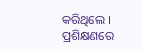କରିଥିଲେ । ପ୍ରଶିକ୍ଷଣରେ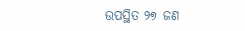ଉପସ୍ଥିତ ୨୭ ଜଣ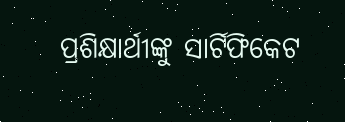ପ୍ରଶିକ୍ଷାର୍ଥୀଙ୍କୁ ସାର୍ଟିଫିକେଟ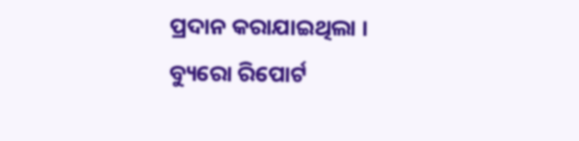ପ୍ରଦାନ କରାଯାଇଥିଲା ।
ବ୍ୟୁରୋ ରିପୋର୍ଟ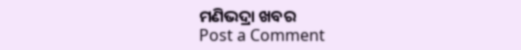ମଣିଭଦ୍ରା ଖବର
Post a Comment